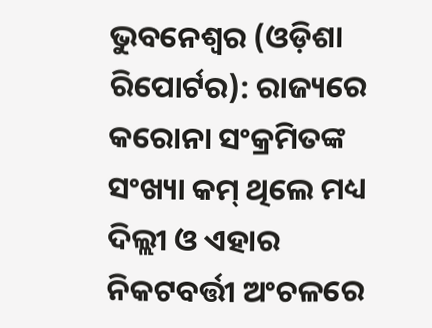ଭୁବନେଶ୍ୱର (ଓଡ଼ିଶା ରିପୋର୍ଟର): ରାଜ୍ୟରେ କରୋନା ସଂକ୍ରମିତଙ୍କ ସଂଖ୍ୟା କମ୍ ଥିଲେ ମଧ୍ୟ ଦିଲ୍ଲୀ ଓ ଏହାର ନିକଟବର୍ତ୍ତୀ ଅଂଚଳରେ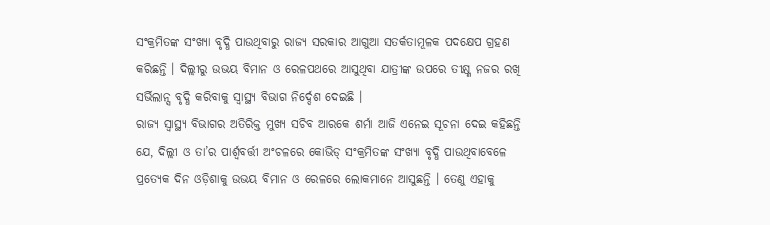ସଂକ୍ରମିତଙ୍କ ସଂଖ୍ୟା ବୃଦ୍ଧି ପାଉଥିବାରୁ ରାଜ୍ୟ ସରକାର ଆଗୁଆ ସତର୍କତାମୂଳକ ପଦକ୍ଷେପ ଗ୍ରହଣ କରିଛନ୍ତି । ଦିଲ୍ଲୀରୁ ଉଭୟ ବିମାନ ଓ ରେଳପଥରେ ଆସୁଥିବା ଯାତ୍ରୀଙ୍କ ଉପରେ ତୀକ୍ଷ୍ଣ ନଜର ରଖି ସର୍ଭିଲାନ୍ସ ବୃଦ୍ଧି କରିବାକୁ ସ୍ୱାସ୍ଥ୍ୟ ବିଭାଗ ନିର୍ଦ୍ଦେଶ ଦେଇଛି ।
ରାଜ୍ୟ ସ୍ୱାସ୍ଥ୍ୟ ବିଭାଗର ଅତିରିକ୍ତ ମୁଖ୍ୟ ସଚିବ ଆରକେ ଶର୍ମା ଆଜି ଏନେଇ ସୂଚନା ଦେଇ କହିଛନ୍ତି ଯେ, ଦିଲ୍ଲୀ ଓ ତା’ର ପାର୍ଶ୍ୱବର୍ତ୍ତୀ ଅଂଚଳରେ କୋଭିଡ୍ ସଂକ୍ରମିତଙ୍କ ସଂଖ୍ୟା ବୃଦ୍ଧି ପାଉଥିବାବେଳେ ପ୍ରତ୍ୟେକ ଦିନ ଓଡ଼ିଶାକୁ ଉଭୟ ବିମାନ ଓ ରେଳରେ ଲୋକମାନେ ଆସୁଛନ୍ତି । ତେଣୁ ଏହାକୁ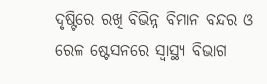ଦୃଷ୍ଟିରେ ରଖି ବିଭିନ୍ନ ବିମାନ ବନ୍ଦର ଓ ରେଳ ଷ୍ଟେସନରେ ସ୍ୱାସ୍ଥ୍ୟ ବିଭାଗ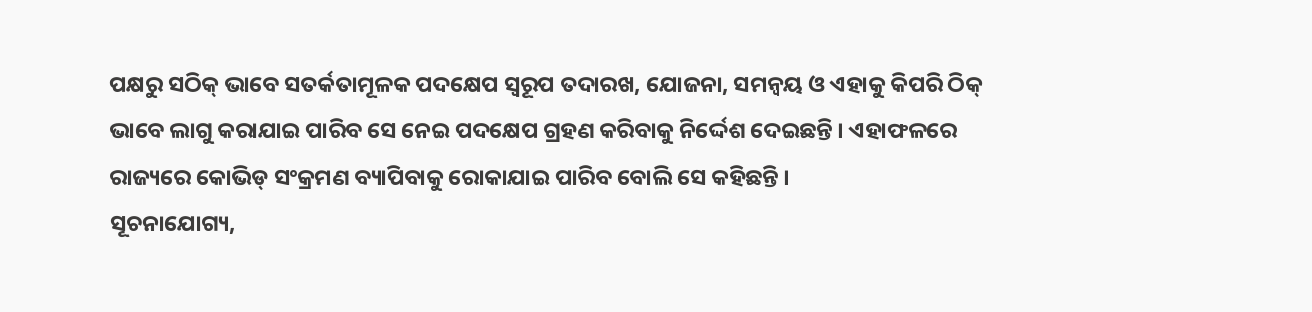ପକ୍ଷରୁ ସଠିକ୍ ଭାବେ ସତର୍କତାମୂଳକ ପଦକ୍ଷେପ ସ୍ୱରୂପ ତଦାରଖ, ଯୋଜନା, ସମନ୍ୱୟ ଓ ଏହାକୁ କିପରି ଠିକ୍ ଭାବେ ଲାଗୁ କରାଯାଇ ପାରିବ ସେ ନେଇ ପଦକ୍ଷେପ ଗ୍ରହଣ କରିବାକୁ ନିର୍ଦ୍ଦେଶ ଦେଇଛନ୍ତି । ଏହାଫଳରେ ରାଜ୍ୟରେ କୋଭିଡ୍ ସଂକ୍ରମଣ ବ୍ୟାପିବାକୁ ରୋକାଯାଇ ପାରିବ ବୋଲି ସେ କହିଛନ୍ତି ।
ସୂଚନାଯୋଗ୍ୟ,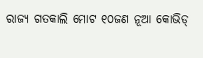ରାଜ୍ୟ ଗତକାଲି ମୋଟ ୧୦ଜଣ ନୂଆ କୋଭିଡ୍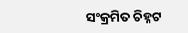ସଂକ୍ରମିତ ଚିହ୍ନଟ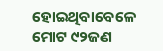ହୋଇଥିବାବେଳେ ମୋଟ ୯୨ଜଣ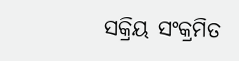ସକ୍ରିୟ ସଂକ୍ରମିତ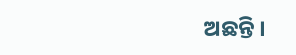ଅଛନ୍ତି ।